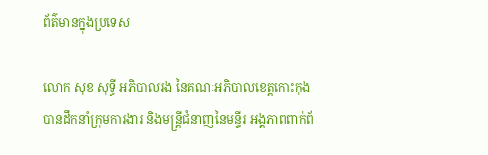ព័ត៌មានក្នុងប្រទេស

លោក សុខ សុទ្ធី អភិបាលរង នៃគណៈអភិបាលខេត្តកោះកុង បានដឹកនាំក្រុមការងារ និងមន្ត្រីជំនាញនៃមន្ទីរ អង្គភាពពាក់ព័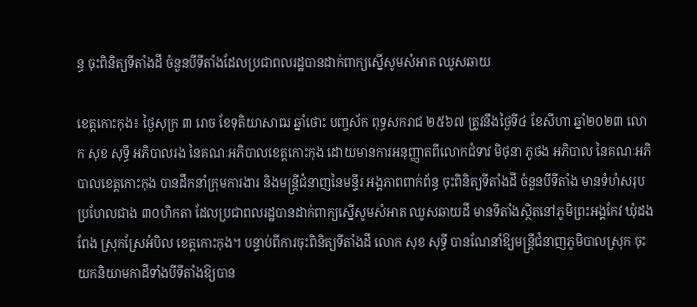ន្ធ ចុះពិនិត្យទីតាំងដី ចំនួនបីទីតាំងដែលប្រជាពលរដ្ឋបានដាក់ពាក្យស្នើសូមសំអាត ឈូសឆាយ

ខេត្តកោះកុង៖ ថ្ងៃសុក្រ ៣ រោច ខែទុតិយាសាឍ ឆ្នាំថោះ បញ្ចស័ក ពុទ្ធសករាជ ២៥៦៧ ត្រូវនឹងថ្ងៃទី៤ ខែសីហា ឆ្នាំ២០២៣ លោក សុខ សុទ្ធី អភិបាលរង នៃគណៈអភិបាលខេត្តកោះកុង ដោយមានការអនុញ្ញាតពីលោកជំទាវ មិថុនា ភូថង អភិបាល នៃគណៈអភិបាលខេត្តកោះកុង បានដឹកនាំក្រុមការងារ និងមន្ត្រីជំនាញនៃមន្ទីរ អង្គភាពពាក់ព័ន្ធ ចុះពិនិត្យទីតាំងដី ចំនួនបីទីតាំង មានទំហំសរុបប្រហែលជាង ៣០ហិកតា ដែលប្រជាពលរដ្ឋបានដាក់ពាក្យស្នើសូមសំអាត ឈូសឆាយដី មានទីតាំងស្ថិតនៅភូមិព្រះអង្គកែវ ឃុំដងពែង ស្រុកស្រែអំបិល ខេត្តកោះកុង។ បន្ទាប់ពីការចុះពិនិត្យទីតាំងដី លោក សុខ សុទ្ធី បានណែនាំឱ្យមន្ត្រីជំនាញភូមិបាលស្រុក ចុះយកនិយាមកាដីទាំងបីទីតាំងឱ្យបាន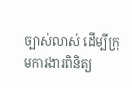ច្បាស់លាស់ ដើម្បីក្រុមការងារពិនិត្យ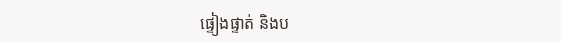ផ្ទៀងផ្ទាត់ និងប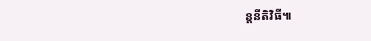ន្តនីតិវិធី៕